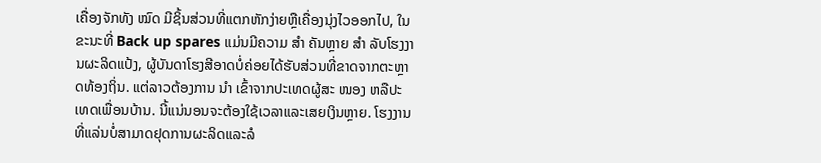ເຄື່ອງຈັກທັງ ໝົດ ມີຊິ້ນສ່ວນທີ່ແຕກຫັກງ່າຍຫຼືເຄື່ອງນຸ່ງໄວອອກໄປ, ໃນຂະນະທີ່ Back up spares ແມ່ນມີຄວາມ ສຳ ຄັນຫຼາຍ ສຳ ລັບໂຮງງານຜະລິດແປ້ງ, ຜູ້ບັນດາໂຮງສີອາດບໍ່ຄ່ອຍໄດ້ຮັບສ່ວນທີ່ຂາດຈາກຕະຫຼາດທ້ອງຖິ່ນ. ແຕ່ລາວຕ້ອງການ ນຳ ເຂົ້າຈາກປະເທດຜູ້ສະ ໜອງ ຫລືປະເທດເພື່ອນບ້ານ. ນີ້ແນ່ນອນຈະຕ້ອງໃຊ້ເວລາແລະເສຍເງິນຫຼາຍ. ໂຮງງານທີ່ແລ່ນບໍ່ສາມາດຢຸດການຜະລິດແລະລໍ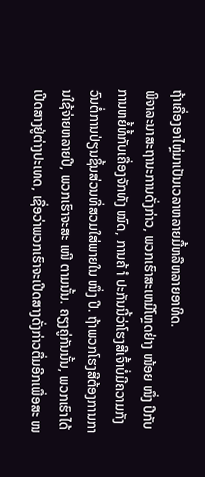ຖ້າເຄື່ອງອາໄຫຼ່ມາເປັນເວລາຫລາຍມື້ຫລືຫລາຍອາທິດ.
ພິຈາລະນາສະຖານະການດັ່ງກ່າວ, ພວກເຮົາສະເຫມີໂຫຼດຢ່າງ ໜ້ອຍ ໜຶ່ງ ປີກັບການຫຍໍ້ທໍ້ກັບເຄື່ອງຈັກທັງ ໝົດ, ການຄ້ ຳ ປະກັນນີ້ວ່າໂຮງສີເຈົ້າບໍ່ມີຄວາມກັງວົນຕໍ່ການປ່ຽນຊິ້ນສ່ວນທີ່ສວມໃສ່ພາຍໃນ ໜຶ່ງ ປີ. ຖ້າພວກໂຮງສີຕ້ອງການການໃຊ້ຈ່າຍຫລາຍປີ, ພວກເຮົາຈະສະ ເໜີ ຕາມນັ້ນ. ຄຽງຄູ່ກັນນັ້ນ, ພວກເຮົາໄດ້ເປີດສາງຢູ່ຕ່າງປະເທດ, ເຊື່ອວ່າພວກເຮົາຈະເປີດສາງດັ່ງກ່າວຕື່ມອີກເພື່ອສະ ໜ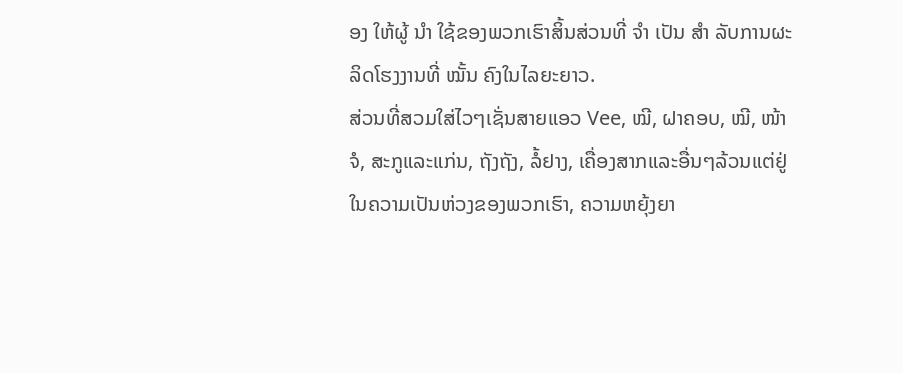ອງ ໃຫ້ຜູ້ ນຳ ໃຊ້ຂອງພວກເຮົາສິ້ນສ່ວນທີ່ ຈຳ ເປັນ ສຳ ລັບການຜະລິດໂຮງງານທີ່ ໝັ້ນ ຄົງໃນໄລຍະຍາວ.
ສ່ວນທີ່ສວມໃສ່ໄວໆເຊັ່ນສາຍແອວ Vee, ໝີ, ຝາຄອບ, ໝີ, ໜ້າ ຈໍ, ສະກູແລະແກ່ນ, ຖັງຖັງ, ລໍ້ຢາງ, ເຄື່ອງສາກແລະອື່ນໆລ້ວນແຕ່ຢູ່ໃນຄວາມເປັນຫ່ວງຂອງພວກເຮົາ, ຄວາມຫຍຸ້ງຍາ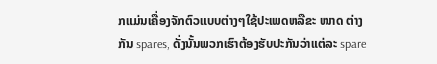ກແມ່ນເຄື່ອງຈັກຕົວແບບຕ່າງໆໃຊ້ປະເພດຫລືຂະ ໜາດ ຕ່າງກັນ spares, ດັ່ງນັ້ນພວກເຮົາຕ້ອງຮັບປະກັນວ່າແຕ່ລະ spare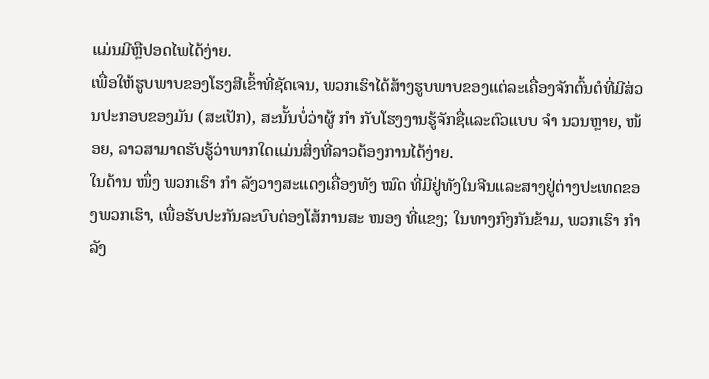ແມ່ນມີຫຼືປອດໄພໄດ້ງ່າຍ.
ເພື່ອໃຫ້ຮູບພາບຂອງໂຮງສີເຂົ້າທີ່ຊັດເຈນ, ພວກເຮົາໄດ້ສ້າງຮູບພາບຂອງແຕ່ລະເຄື່ອງຈັກຕົ້ນຕໍທີ່ມີສ່ວນປະກອບຂອງມັນ (ສະເປັກ), ສະນັ້ນບໍ່ວ່າຜູ້ ກຳ ກັບໂຮງງານຮູ້ຈັກຊື່ແລະຕົວແບບ ຈຳ ນວນຫຼາຍ, ໜ້ອຍ, ລາວສາມາດຮັບຮູ້ວ່າພາກໃດແມ່ນສິ່ງທີ່ລາວຕ້ອງການໄດ້ງ່າຍ.
ໃນດ້ານ ໜຶ່ງ ພວກເຮົາ ກຳ ລັງວາງສະແດງເຄື່ອງທັງ ໝົດ ທີ່ມີຢູ່ທັງໃນຈີນແລະສາງຢູ່ຕ່າງປະເທດຂອງພວກເຮົາ, ເພື່ອຮັບປະກັນລະບົບຕ່ອງໂສ້ການສະ ໜອງ ທີ່ແຂງ; ໃນທາງກົງກັນຂ້າມ, ພວກເຮົາ ກຳ ລັງ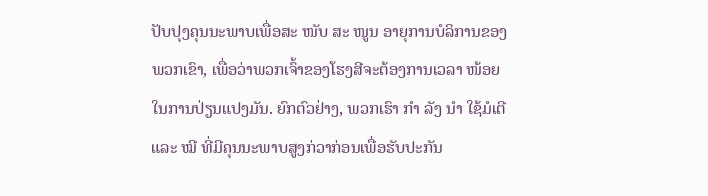ປັບປຸງຄຸນນະພາບເພື່ອສະ ໜັບ ສະ ໜູນ ອາຍຸການບໍລິການຂອງພວກເຂົາ, ເພື່ອວ່າພວກເຈົ້າຂອງໂຮງສີຈະຕ້ອງການເວລາ ໜ້ອຍ ໃນການປ່ຽນແປງມັນ. ຍົກຕົວຢ່າງ, ພວກເຮົາ ກຳ ລັງ ນຳ ໃຊ້ມໍເຕີແລະ ໝີ ທີ່ມີຄຸນນະພາບສູງກ່ວາກ່ອນເພື່ອຮັບປະກັນ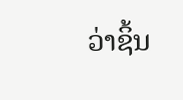ວ່າຊິ້ນ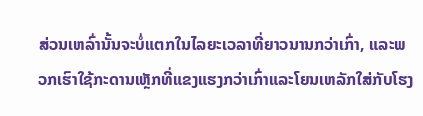ສ່ວນເຫລົ່ານັ້ນຈະບໍ່ແຕກໃນໄລຍະເວລາທີ່ຍາວນານກວ່າເກົ່າ, ແລະພວກເຮົາໃຊ້ກະດານເຫຼັກທີ່ແຂງແຮງກວ່າເກົ່າແລະໂຍນເຫລັກໃສ່ກັບໂຮງ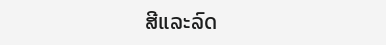ສີແລະລົດ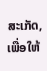ສະເກັດ, ເພື່ອໃຫ້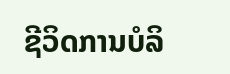ຊີວິດການບໍລິ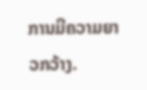ການມີຄວາມຍາວກວ້າງ.